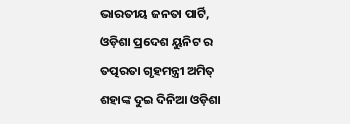ଭାରତୀୟ ଜନତା ପାର୍ଟି, ଓଡ଼ିଶା ପ୍ରଦେଶ ୟୁନିଟ ର ତତ୍ପରତା ଗୃହମନ୍ତ୍ରୀ ଅମିତ୍ ଶହାଙ୍କ ଦୁଇ ଦିନିଆ ଓଡ଼ିଶା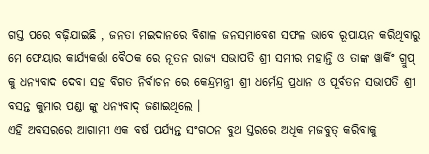ଗସ୍ତ ପରେ ବଢ଼ିଯାଇଛି , ଜନତା ମଇଦାନରେ ବିଶାଳ ଜନସମାବେଶ ସଫଳ ଭାବେ ରୂପାୟନ କରିଥିବାରୁ ମେ ଫେୟାର କାର୍ଯ୍ୟକର୍ତ୍ତା ବୈଠକ ରେ ନୂତନ ରାଜ୍ୟ ସଭାପତି ଶ୍ରୀ ସମୀର ମହାନ୍ତି ଓ ତାଙ୍କ ୱାର୍କିଂ ଗ୍ରୁପ୍ କୁ ଧନ୍ୟବାଦ ଦେବା ସହ ବିଗତ ନିର୍ବାଚନ ରେ କେନ୍ଦ୍ରମନ୍ତ୍ରୀ ଶ୍ରୀ ଧର୍ମେନ୍ଦ୍ର ପ୍ରଧାନ ଓ ପୂର୍ବତନ ସଭାପତି ଶ୍ରୀ ବସନ୍ତ କୁମାର ପଣ୍ଡା ଙ୍କୁ ଧନ୍ୟବାଦ୍ ଜଣାଇଥିଲେ ।
ଏହି ଅବସରରେ ଆଗାମୀ ଏକ ବର୍ଷ ପର୍ଯ୍ୟନ୍ତ ସଂଗଠନ ବୁଥ ସ୍ତରରେ ଅଧିକ ମଜବୁତ୍ କରିବାକୁ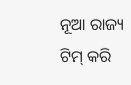ନୂଆ ରାଜ୍ୟ ଟିମ୍ କରି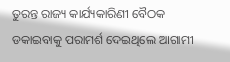ତୁରନ୍ତ ରାଜ୍ୟ କାର୍ଯ୍ୟକାରିଣୀ ବୈଠକ ଡକାଇବାକୁ ପରାମର୍ଶ ଦେଇଥିଲେ ଆଗାମୀ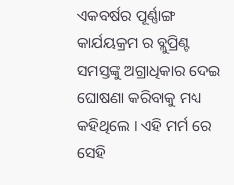ଏକବର୍ଷର ପୂର୍ଣ୍ଣାଙ୍ଗ କାର୍ଯୟକ୍ରମ ର ବ୍ଲୁପ୍ରିଣ୍ଟ ସମସ୍ତଙ୍କୁ ଅଗ୍ରାଧିକାର ଦେଇ ଘୋଷଣା କରିବାକୁ ମଧ୍ୟ କହିଥିଲେ । ଏହି ମର୍ମ ରେ ସେହି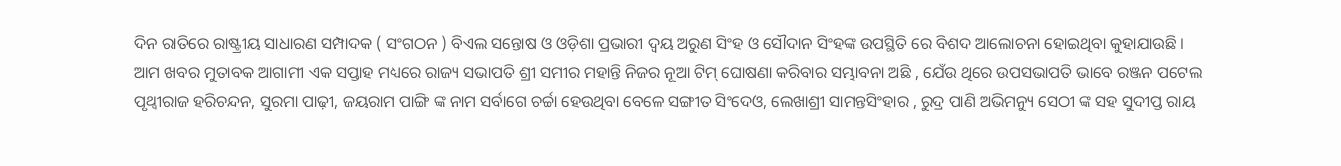ଦିନ ରାତିରେ ରାଷ୍ଟ୍ରୀୟ ସାଧାରଣ ସମ୍ପାଦକ ( ସଂଗଠନ ) ବିଏଲ ସନ୍ତୋଷ ଓ ଓଡ଼ିଶା ପ୍ରଭାରୀ ଦ୍ଵୟ ଅରୁଣ ସିଂହ ଓ ସୌଦାନ ସିଂହଙ୍କ ଉପସ୍ଥିତି ରେ ବିଶଦ ଆଲୋଚନା ହୋଇଥିବା କୁହାଯାଉଛି ।
ଆମ ଖବର ମୁତାବକ ଆଗାମୀ ଏକ ସପ୍ତାହ ମଧ୍ୟରେ ରାଜ୍ୟ ସଭାପତି ଶ୍ରୀ ସମୀର ମହାନ୍ତି ନିଜର ନୂଆ ଟିମ୍ ଘୋଷଣା କରିବାର ସମ୍ଭାବନା ଅଛି , ଯେଁଉ ଥିରେ ଉପସଭାପତି ଭାବେ ରଞ୍ଜନ ପଟେଲ ପୃଥ୍ୱୀରାଜ ହରିଚନ୍ଦନ, ସୁରମା ପାଢ଼ୀ, ଜୟରାମ ପାଙ୍ଗି ଙ୍କ ନାମ ସର୍ବାଗେ ଚର୍ଚ୍ଚା ହେଉଥିବା ବେଳେ ସଙ୍ଗୀତ ସିଂଦେଓ, ଲେଖାଶ୍ରୀ ସାମନ୍ତସିଂହାର , ରୁଦ୍ର ପାଣି ଅଭିମନ୍ୟୁ ସେଠୀ ଙ୍କ ସହ ସୁଦୀପ୍ତ ରାୟ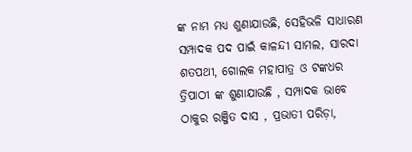ଙ୍କ ନାମ ମଧ୍ୟ ଶୁଣାଯାଉଛି, ସେହିଭଳି ସାଧାରଣ ସମ୍ପାଦକ ପଦ ପାଇଁ କାଳନ୍ଦୀ ସାମଲ, ସାରଦା ଶତପଥୀ, ଗୋଲକ ମହାପାତ୍ର ଓ ଟଙ୍କଧର ତ୍ରିପାଠୀ ଙ୍କ ଶୁଣାଯାଉଛି , ସମ୍ପାଦକ ଭାବେ ଠାକୁର ରଞ୍ଜିତ ଦାସ , ପ୍ରଭାତୀ ପରିଡ଼ା,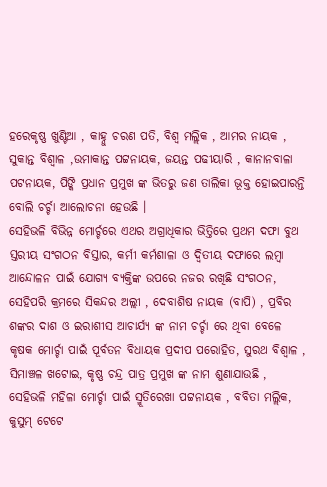ହରେକୃଷ୍ଣ ଖୁଣ୍ଟିଆ , କାହ୍ନୁ ଚରଣ ପତି, ବିଶ୍ଵ ମଲ୍ଲିକ , ଆମର ନାୟକ , ସୁକାନ୍ତ ବିଶ୍ଵାଳ ,ଉମାକାନ୍ତ ପଟ୍ଟନାୟକ, ଜୟନ୍ତ ପଢୀୟାରି , କାନାନବାଳା ପଟନାୟକ, ପିଙ୍କି ପ୍ରଧାନ ପ୍ରମୁଖ ଙ୍କ ଭିତରୁ ଜଣ ତାଲିକା ଭୂକ୍ତ ହୋଇପାରନ୍ତି ବୋଲି ଚର୍ଚ୍ଚା ଆଲୋଚନା ହେଉଛି ।
ସେହିଭଳି ବିଭିନ୍ନ ମୋର୍ଚ୍ଚରେ ଏଥର ଅଗ୍ରାଧିକାର ଭିତ୍ତିରେ ପ୍ରଥମ ଦଫା ବୁଥ ସ୍ତରୀୟ ସଂଗଠନ ବିସ୍ତାର, କର୍ମୀ କର୍ମଶାଳା ଓ ଦ୍ଵିତୀୟ ଦଫାରେ ଲମ୍ବା ଆନ୍ଦୋଳନ ପାଇଁ ଯୋଗ୍ୟ ବ୍ୟକ୍ତିଙ୍କ ଉପରେ ନଜର ରଖିଛି ସଂଗଠନ, ସେହିପରି କ୍ରମରେ ସିକନ୍ଦର ଅଲ୍ଲୀ , ଦେବାଶିଷ ନାୟକ (ବାପି) , ପ୍ରବିର ଶଙ୍କର ଦାଶ ଓ ଇରାଶୀସ ଆଚାର୍ଯ୍ୟ ଙ୍କ ନାମ ଚର୍ଚ୍ଚା ରେ ଥିବା ବେଳେ କୃଷକ ମୋର୍ଚ୍ଚା ପାଇଁ ପୂର୍ବତନ ବିଧାୟକ ପ୍ରଦୀପ ପରୋହିତ, ସୁରଥ ବିଶ୍ଵାଳ , ସିମାଞ୍ଚଳ ଖଟୋଇ, କୃଷ୍ଣ ଚନ୍ଦ୍ର ପାତ୍ର ପ୍ରମୁଖ ଙ୍କ ନାମ ଶୁଣାଯାଉଛି , ସେହିଭଳି ମହିଳା ମୋର୍ଚ୍ଚା ପାଇଁ ସ୍ମୂତିରେଖା ପଟ୍ଟନାୟକ , ବବିତା ମଲ୍ଲିକ, କୁସୁମ୍ ଟେଟେ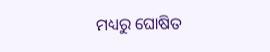ମଧ୍ୟରୁ ଘୋଷିତ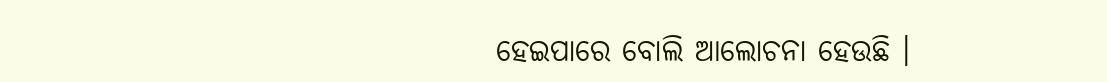ହେଇପାରେ ବୋଲି ଆଲୋଚନା ହେଉଛି ।